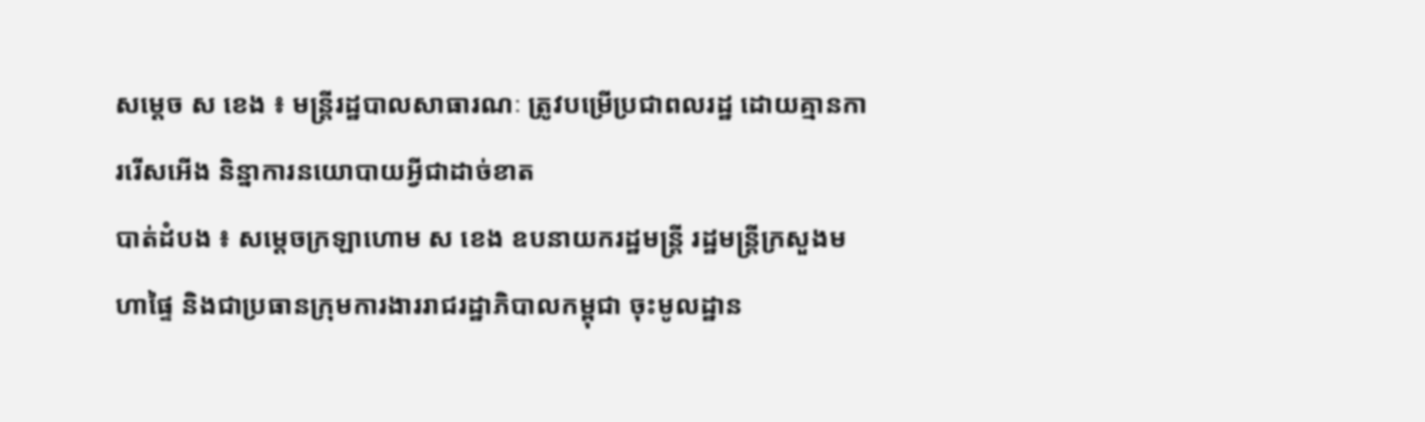សម្តេច ស ខេង ៖ មន្ត្រីរដ្ឋបាលសាធារណៈ ត្រូវបម្រើប្រជាពលរដ្ឋ ដោយគ្មានការរើសអើង និន្នាការនយោបាយអ្វីជាដាច់ខាត
បាត់ដំបង ៖ សម្តេចក្រឡាហោម ស ខេង ឧបនាយករដ្ឋមន្ត្រី រដ្ឋមន្ត្រីក្រសួងមហាផ្ទៃ និងជាប្រធានក្រុមការងាររាជរដ្ឋាភិបាលកម្ពុជា ចុះមូលដ្ឋាន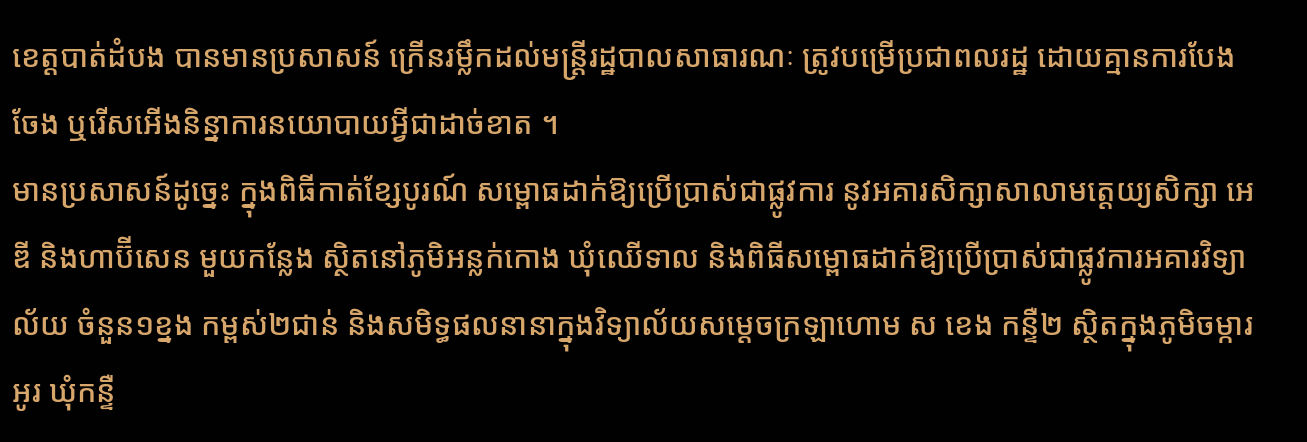ខេត្តបាត់ដំបង បានមានប្រសាសន៍ ក្រើនរម្លឹកដល់មន្ត្រីរដ្ឋបាលសាធារណៈ ត្រូវបម្រើប្រជាពលរដ្ឋ ដោយគ្មានការបែងចែង ឬរើសអើងនិន្នាការនយោបាយអ្វីជាដាច់ខាត ។
មានប្រសាសន៍ដូច្នេះ ក្នុងពិធីកាត់ខ្សែបូរណ៍ សម្ពោធដាក់ឱ្យប្រើប្រាស់ជាផ្លូវការ នូវអគារសិក្សាសាលាមត្តេយ្យសិក្សា អេ ឌី និងហាប៊ីសេន មួយកន្លែង ស្ថិតនៅភូមិអន្លក់កោង ឃុំឈើទាល និងពិធីសម្ពោធដាក់ឱ្យប្រើប្រាស់ជាផ្លូវការអគារវិទ្យាល័យ ចំនួន១ខ្នង កម្ពស់២ជាន់ និងសមិទ្ធផលនានាក្នុងវិទ្យាល័យសម្តេចក្រឡាហោម ស ខេង កន្ទឺ២ ស្ថិតក្នុងភូមិចម្ការអូរ ឃុំកន្ទឺ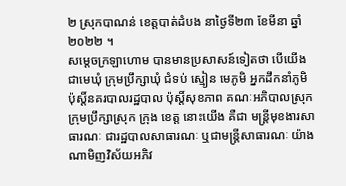២ ស្រុកបាណន់ ខេត្តបាត់ដំបង នាថ្ងៃទី២៣ ខែមីនា ឆ្នាំ២០២២ ។
សម្តេចក្រឡាហោម បានមានប្រសាសន៍ទៀតថា បើយើងជាមេឃុំ ក្រុមប្រឹក្សាឃុំ ជំទប់ ស្មៀន មេភូមិ អ្នកដឹកនាំភូមិ ប៉ុស្តិ៍នគរបាលរដ្ឋបាល ប៉ុស្តិ៍សុខភាព គណៈអភិបាលស្រុក ក្រុមប្រឹក្សាស្រុក ក្រុង ខេត្ត នោះយើង គឺជា មន្ត្រីមុខងារសាធារណៈ ជារដ្ឋបាលសាធារណៈ ឬជាមន្ត្រីសាធារណៈ យ៉ាងណាមិញវិស័យអភិវ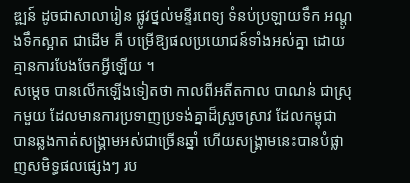ឌ្ឍន៍ ដូចជាសាលារៀន ផ្លូវថ្នល់មន្ទីរពេទ្យ ទំនប់ប្រឡាយទឹក អណ្តូងទឹកស្អាត ជាដើម គឺ បម្រើឱ្យផលប្រយោជន៍ទាំងអស់គ្នា ដោយគ្មានការបែងចែកអ្វីឡើយ ។
សម្តេច បានលើកឡើងទៀតថា កាលពីអតីតកាល បាណន់ ជាស្រុកមួយ ដែលមានការប្រទាញប្រទង់គ្នាដ៏ស្រួចស្រាវ ដែលកម្ពុជា បានឆ្លងកាត់សង្រ្គាមអស់ជាច្រើនឆ្នាំ ហើយសង្រ្គាមនេះបានបំផ្លាញសមិទ្ធផលផ្សេងៗ រប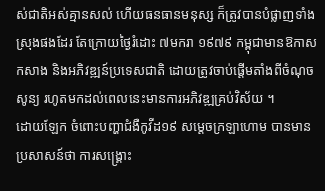ស់ជាតិអស់គ្មានសល់ ហើយធនធានមនុស្ស ក៏ត្រូវបានបំផ្លាញទាំងស្រុងផងដែរ តែក្រោយថ្ងៃរំដោះ ៧មករា ១៩៧៩ កម្ពុជាមានឱកាសកសាង និងអភិវឌ្ឍន៍ប្រទេសជាតិ ដោយត្រូវចាប់ផ្តើមតាំងពីចំណុចសូន្យ រហូតមកដល់ពេលនេះមានការអភិវឌ្ឍគ្រប់វិស័យ ។
ដោយឡែក ចំពោះបញ្ហាជំងឺកូវីដ១៩ សម្តេចក្រឡាហោម បានមានប្រសាសន៍ថា ការសង្រ្គោះ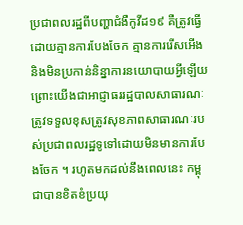ប្រជាពលរដ្ឋពីបញ្ហាជំងឺកូវីដ១៩ គឺត្រូវធ្វើដោយគ្មានការបែងចែក គ្មានការរើសអើង និងមិនប្រកាន់និន្នាការនយោបាយអ្វីឡើយ ព្រោះយើងជាអាជ្ញាធររដ្ឋបាលសាធារណៈ ត្រូវទទួលខុសត្រូវសុខភាពសាធារណៈរបស់ប្រជាពលរដ្ឋទូទៅដោយមិនមានការបែងចែក ។ រហូតមកដល់នឹងពេលនេះ កម្ពុជាបានខិតខំប្រយុ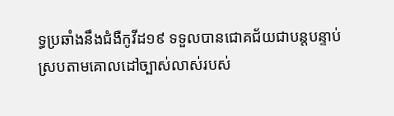ទ្ធប្រឆាំងនឹងជំងឺកូវីដ១៩ ទទួលបានជោគជ័យជាបន្តបន្ទាប់ ស្របតាមគោលដៅច្បាស់លាស់របស់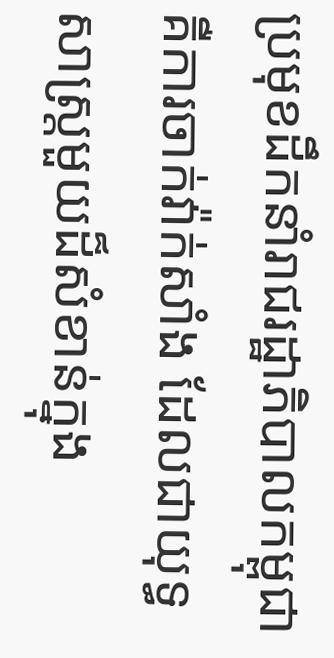ប្រមុខដឹកនាំរាជរដ្ឋាភិបាលកម្ពុជា គឺការចាក់វ៉ាក់សាំង ដែលជាយុទ្ធសាស្ត្រមួយដ៏សំខាន់ក្នុង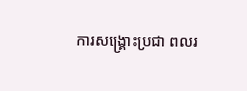ការសង្រ្គោះប្រជា ពលរ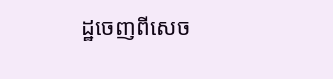ដ្ឋចេញពីសេច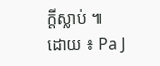ក្តីស្លាប់ ៕
ដោយ ៖ Pa J